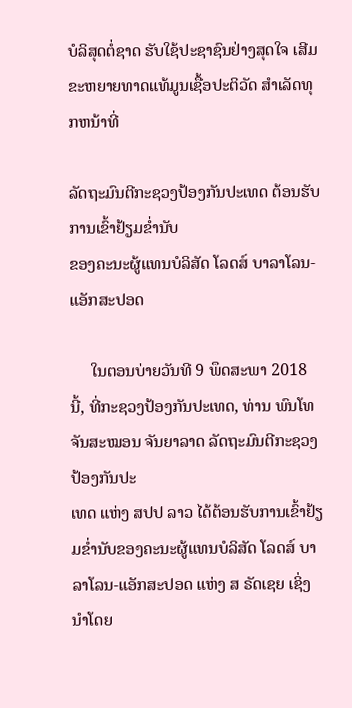ບໍລິສຸດຕໍ່ຊາດ ຮັບໃຊ້ປະຊາຊົນຢ່າງສຸດໃຈ ເສີມຂະຫຍາຍທາດແທ້ມູນເຊື້ອປະຕິວັດ ສໍາເລັດທຸກຫນ້າທີ່

ລັດຖະມົນຕີກະຊວງປ້ອງກັນປະເທດ ຕ້ອນຮັບການເຂົ້າຢ້ຽມຂ່ຳນັບ
ຂອງຄະນະຜູ້ແທນບໍລິສັດ ໂລດສ໌ ບາລາໂລນ-ແອັກສະປອດ

     ໃນຕອນບ່າຍວັນທີ 9 ພຶດສະພາ 2018 ນີ້, ທີ່ກະຊວງປ້ອງກັນປະເທດ, ທ່ານ ພົນໂທ ຈັນສະໝອນ ຈັນຍາລາດ ລັດຖະມົນຕີກະຊວງປ້ອງກັນປະ
ເທດ ແຫ່ງ ສປປ ລາວ ໄດ້ຕ້ອນຮັບການເຂົ້າຢ້ຽມຂໍ່ານັບຂອງຄະນະຜູ້ແທນບໍລິສັດ ໂລດສ໌ ບາລາໂລນ-ແອັກສະປອດ ແຫ່ງ ສ ຣັດເຊຍ ເຊິ່ງນໍາໂດຍ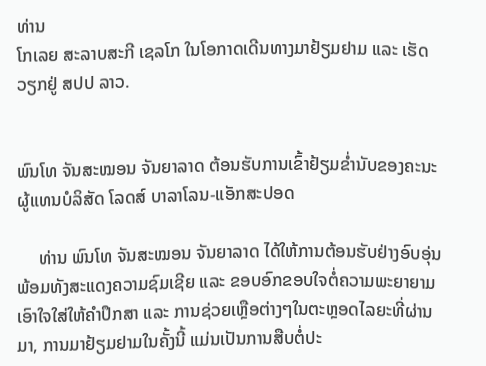ທ່ານ
ໂກເລຍ ສະລາບສະກີ ເຊລໂກ ໃນໂອກາດເດີນທາງມາຢ້ຽມຢາມ ແລະ ເຮັດວຽກຢູ່ ສປປ ລາວ.


ພົນໂທ ຈັນສະໝອນ ຈັນຍາລາດ ຕ້ອນຮັບການເຂົ້າຢ້ຽມຂ່ຳນັບຂອງຄະນະຜູ້ແທນບໍລິສັດ ໂລດສ໌ ບາລາໂລນ-ແອັກສະປອດ

     ທ່ານ ພົນໂທ ຈັນສະໝອນ ຈັນຍາລາດ ໄດ້ໃຫ້ການຕ້ອນຮັບຢ່າງອົບອຸ່ນ ພ້ອມທັງສະແດງຄວາມຊົມເຊີຍ ແລະ ຂອບອົກຂອບໃຈຕໍ່ຄວາມພະຍາຍາມ
ເອົາໃຈໃສ່ໃຫ້ຄໍາປຶກສາ ແລະ ການຊ່ວຍເຫຼືອຕ່າງໆໃນຕະຫຼອດໄລຍະທີ່ຜ່ານມາ, ການມາຢ້ຽມຢາມໃນຄັ້ງນີ້ ແມ່ນເປັນການສືບຕໍ່ປະ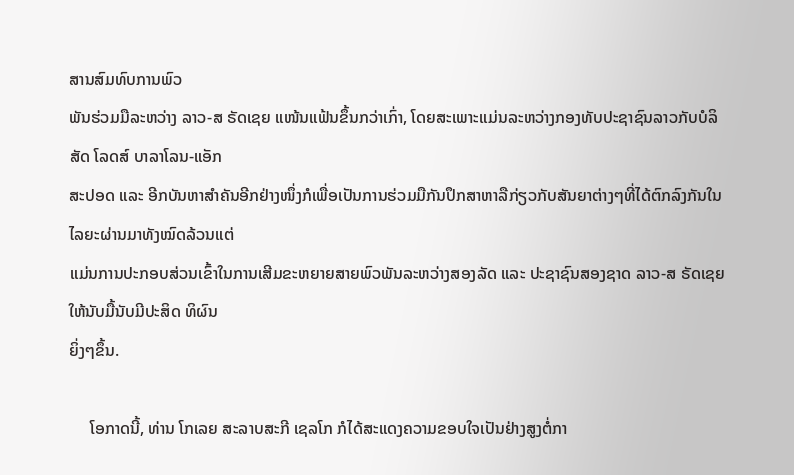ສານສົມທົບການພົວ
ພັນຮ່ວມມືລະຫວ່າງ ລາວ-ສ ຣັດເຊຍ ແໜ້ນແຟ້ນຂຶ້ນກວ່າເກົ່າ, ໂດຍສະເພາະແມ່ນລະຫວ່າງກອງທັບປະຊາຊົນລາວກັບບໍລິສັດ ໂລດສ໌ ບາລາໂລນ-ແອັກ
ສະປອດ ແລະ ອີກບັນຫາສໍາຄັນອີກຢ່າງໜຶ່ງກໍເພື່ອເປັນການຮ່ວມມືກັນປຶກສາຫາລືກ່ຽວກັບສັນຍາຕ່າງໆທີ່ໄດ້ຕົກລົງກັນໃນໄລຍະຜ່ານມາທັງໝົດລ້ວນແຕ່
ແມ່ນການປະກອບສ່ວນເຂົ້າໃນການເສີມຂະຫຍາຍສາຍພົວພັນລະຫວ່າງສອງລັດ ແລະ ປະຊາຊົນສອງຊາດ ລາວ-ສ ຣັດເຊຍ ໃຫ້ນັບມື້ນັບມີປະສິດ ທິຜົນ
ຍິ່ງໆຂຶ້ນ.

     ໂອກາດນີ້, ທ່ານ ໂກເລຍ ສະລາບສະກີ ເຊລໂກ ກໍໄດ້ສະແດງຄວາມຂອບໃຈເປັນຢ່າງສູງຕໍ່ກາ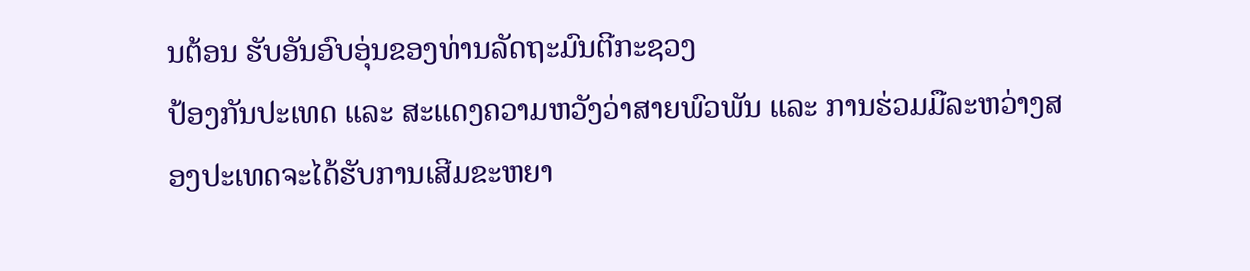ນຕ້ອນ ຮັບອັນອົບອຸ່ນຂອງທ່ານລັດຖະມົນຕີກະຊວງ
ປ້ອງກັນປະເທດ ແລະ ສະແດງຄວາມຫວັງວ່າສາຍພົວພັນ ແລະ ການຮ່ວມມືລະຫວ່າງສອງປະເທດຈະໄດ້ຮັບການເສີມຂະຫຍາ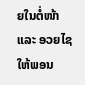ຍໃນຕໍ່ໜ້າ ແລະ ອວຍໄຊ
ໃຫ້ພອນ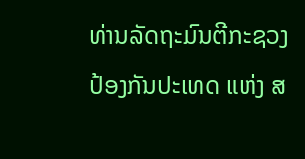ທ່ານລັດຖະມົນຕີກະຊວງປ້ອງກັນປະເທດ ແຫ່ງ ສ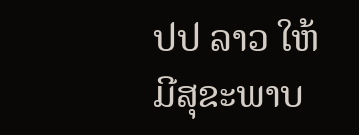ປປ ລາວ ໃຫ້ມີສຸຂະພາບ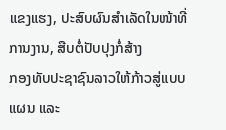ແຂງແຮງ, ປະສົບຜົນສໍາເລັດໃນໜ້າທີ່ການງານ, ສືບຕໍ່ປັບປຸງກໍ່ສ້າງ
ກອງທັບປະຊາຊົນລາວໃຫ້ກ້າວສູ່ແບບແຜນ ແລະ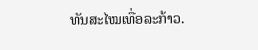ທັນສະໄໝເທື່ອລະກ້າວ.